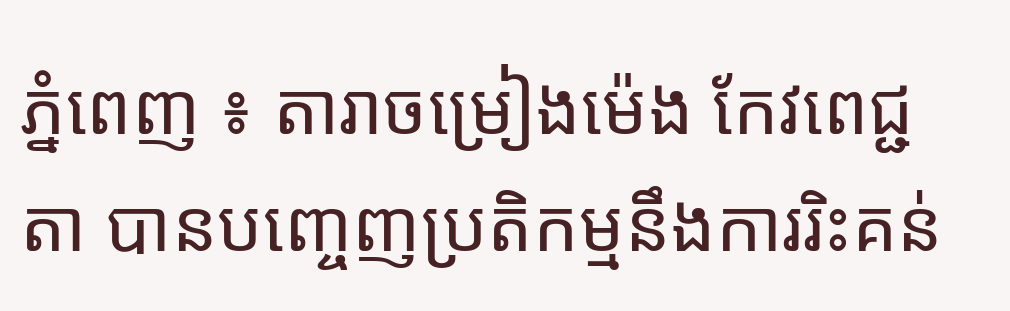ភ្នំពេញ ៖ តារាចម្រៀងម៉េង កែវពេជ្ជតា បានបញ្ចេញប្រតិកម្មនឹងការរិះគន់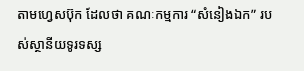តាមហ្វេសប៊ុក ដែលថា គណៈកម្មការ “សំនៀងឯក” របស់ស្ថានីយទូរទស្ស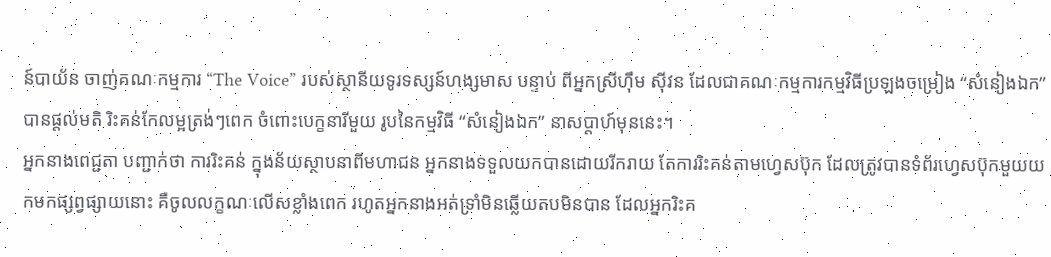ន៍បាយ័ន ចាញ់គណៈកម្មការ “The Voice” របស់ស្ថានីយទូរទស្សន៍ហង្សមាស បន្ទាប់ ពីអ្នកស្រីហ៊ឹម ស៊ីវន ដែលជាគណៈកម្មការកម្មវិធីប្រឡងចម្រៀង “សំនៀងឯក” បានផ្តល់មតិ រិះគន់កែលម្អត្រង់ៗពេក ចំពោះបេក្ខនារីមួយ រូបនៃកម្មវិធី “សំនៀងឯក” នាសប្តាហ៍មុននេះ។
អ្នកនាងពេជ្ជតា បញ្ជាក់ថា ការរិះគន់ ក្នុងន័យស្ថាបនាពីមហាជន អ្នកនាងទទួលយកបានដោយរីករាយ តែការរិះគន់តាមហ្វេសប៊ុក ដែលត្រូវបានទំព័រហ្វេសប៊ុកមួយយកមកផ្សព្វផ្សាយនោះ គឺចូលលក្ខណៈលើសខ្លាំងពេក រហូតអ្នកនាងអត់ទ្រាំមិនឆ្លើយតបមិនបាន ដែលអ្នករិះគ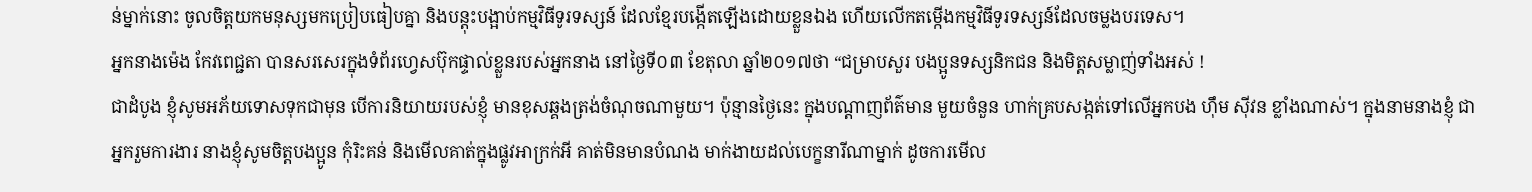ន់ម្នាក់នោះ ចូលចិត្តយកមនុស្សមកប្រៀបធៀបគ្នា និងបន្តុះបង្អាប់កម្មវិធីទូរទស្សន៍ ដែលខ្មែរបង្កើតឡើងដោយខ្លួនឯង ហើយលើកតម្កើងកម្មវិធីទូរទស្សន៍ដែលចម្លងបរទេស។
អ្នកនាងម៉េង កែវពេជ្ជតា បានសរសេរក្នុងទំព័រហ្វេសប៊ុកផ្ទាល់ខ្លួនរបស់អ្នកនាង នៅថ្ងៃទី០៣ ខែតុលា ឆ្នាំ២០១៧ថា “ជម្រាបសួរ បងប្អូនទស្សនិកជន និងមិត្តសម្លាញ់ទាំងអស់ !
ជាដំបូង ខ្ញុំសូមអភ័យទោសទុកជាមុន បើការនិយាយរបស់ខ្ញុំ មានខុសឆ្គងត្រង់ចំណុចណាមួយ។ ប៉ុន្មានថ្ងៃនេះ ក្នុងបណ្តាញព័ត៌មាន មួយចំនួន ហាក់គ្របសង្កត់ទៅលើអ្នកបង ហ៊ឹម ស៊ីវន ខ្លាំងណាស់។ ក្នុងនាមនាងខ្ញុំ ជាអ្នករួមការងារ នាងខ្ញុំសូមចិត្តបងប្អូន កុំរិះគន់ និងមើលគាត់ក្នុងផ្លូវអាក្រក់អី គាត់មិនមានបំណង មាក់ងាយដល់បេក្ខនារីណាម្នាក់ ដូចការមើល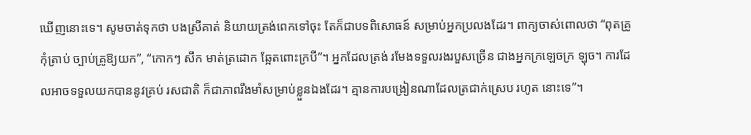ឃើញនោះទេ។ សូមចាត់ទុកថា បងស្រីគាត់ និយាយត្រង់ពេកទៅចុះ តែក៏ជាបទពិសោធន៍ សម្រាប់អ្នកប្រលងដែរ។ ពាក្យចាស់ពោលថា “ពុតគ្រូកុំត្រាប់ ច្បាប់គ្រូឱ្យយក”, “កោកៗ សឹក មាត់ត្រដោក ឆ្អែតពោះក្របី”។ អ្នកដែលត្រង់ រមែងទទួលរងរបួសច្រើន ជាងអ្នកក្រឡេចក្រ ឡុច។ ការដែលអាចទទួលយកបាននូវគ្រប់ រសជាតិ ក៏ជាភាពរឹងមាំសម្រាប់ខ្លួនឯងដែរ។ គ្មានការបង្រៀនណាដែលត្រជាក់ស្រេប រហូត នោះទេ”។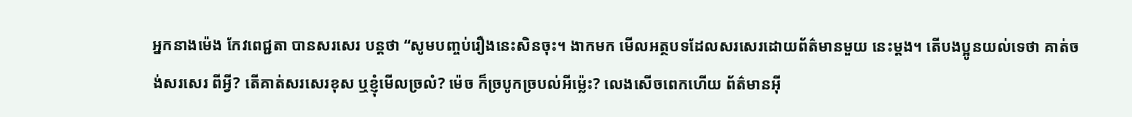អ្នកនាងម៉េង កែវពេជ្ជតា បានសរសេរ បន្តថា “សូមបញ្ចប់រឿងនេះសិនចុះ។ ងាកមក មើលអត្ថបទដែលសរសេរដោយព័ត៌មានមួយ នេះម្តង។ តើបងប្អូនយល់ទេថា គាត់ចង់សរសេរ ពីអ្វី? តើគាត់សរសេរខុស ឬខ្ញុំមើលច្រលំ? ម៉េច ក៏ច្របូកច្របល់អីម៉្លេះ? លេងសើចពេកហើយ ព័ត៌មានអ៊ី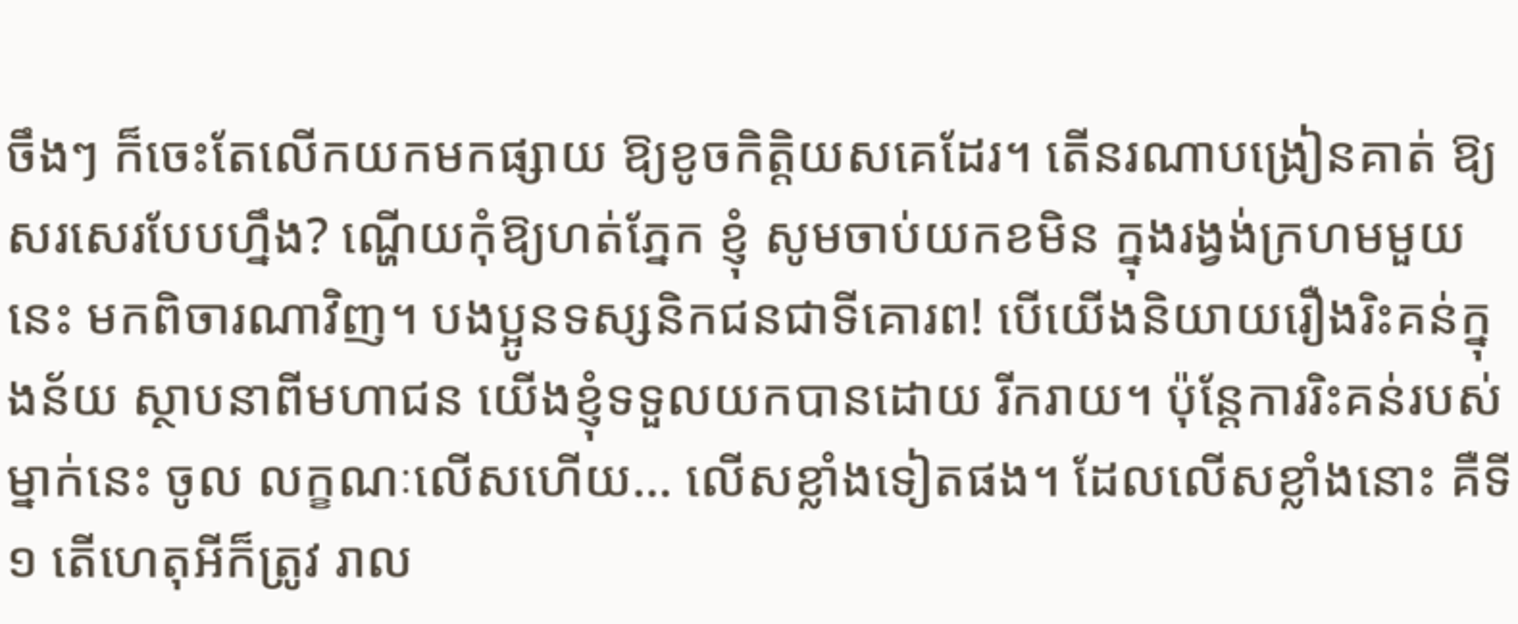ចឹងៗ ក៏ចេះតែលើកយកមកផ្សាយ ឱ្យខូចកិត្តិយសគេដែរ។ តើនរណាបង្រៀនគាត់ ឱ្យសរសេរបែបហ្នឹង? ណ្ហើយកុំឱ្យហត់ភ្នែក ខ្ញុំ សូមចាប់យកខមិន ក្នុងរង្វង់ក្រហមមួយនេះ មកពិចារណាវិញ។ បងប្អូនទស្សនិកជនជាទីគោរព! បើយើងនិយាយរឿងរិះគន់ក្នុងន័យ ស្ថាបនាពីមហាជន យើងខ្ញុំទទួលយកបានដោយ រីករាយ។ ប៉ុន្តែការរិះគន់របស់ម្នាក់នេះ ចូល លក្ខណៈលើសហើយ… លើសខ្លាំងទៀតផង។ ដែលលើសខ្លាំងនោះ គឺទី១ តើហេតុអីក៏ត្រូវ រាល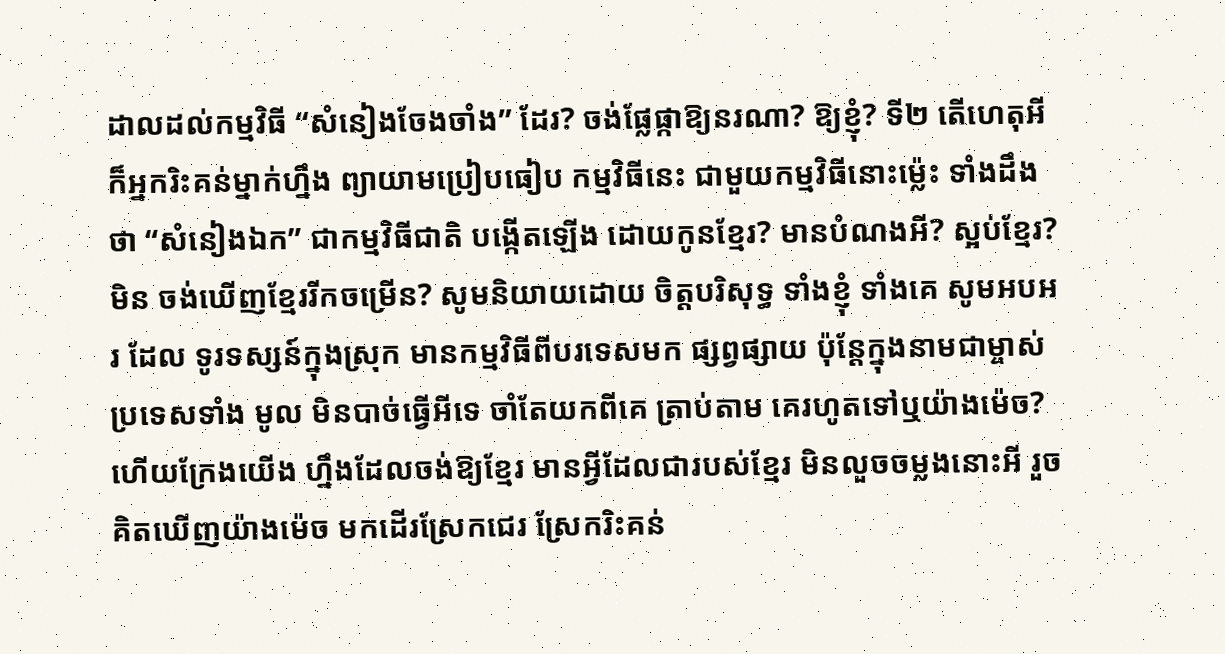ដាលដល់កម្មវិធី “សំនៀងចែងចាំង” ដែរ? ចង់ផ្លែផ្កាឱ្យនរណា? ឱ្យខ្ញុំ? ទី២ តើហេតុអី ក៏អ្នករិះគន់ម្នាក់ហ្នឹង ព្យាយាមប្រៀបធៀប កម្មវិធីនេះ ជាមួយកម្មវិធីនោះម៉្លេះ ទាំងដឹង ថា “សំនៀងឯក” ជាកម្មវិធីជាតិ បង្កើតឡើង ដោយកូនខ្មែរ? មានបំណងអី? ស្អប់ខ្មែរ? មិន ចង់ឃើញខ្មែររីកចម្រើន? សូមនិយាយដោយ ចិត្តបរិសុទ្ធ ទាំងខ្ញុំ ទាំងគេ សូមអបអរ ដែល ទូរទស្សន៍ក្នុងស្រុក មានកម្មវិធីពីបរទេសមក ផ្សព្វផ្សាយ ប៉ុន្តែក្នុងនាមជាម្ចាស់ប្រទេសទាំង មូល មិនបាច់ធ្វើអីទេ ចាំតែយកពីគេ ត្រាប់តាម គេរហូតទៅឬយ៉ាងម៉េច? ហើយក្រែងយើង ហ្នឹងដែលចង់ឱ្យខ្មែរ មានអ្វីដែលជារបស់ខ្មែរ មិនលួចចម្លងនោះអី រួចគិតឃើញយ៉ាងម៉េច មកដើរស្រែកជេរ ស្រែករិះគន់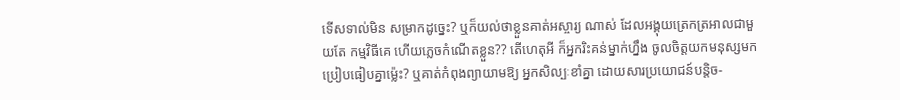ទើសទាល់មិន សម្រាកដូច្នេះ? ឬក៏យល់ថាខ្លួនគាត់អស្ចារ្យ ណាស់ ដែលអង្គុយត្រេកត្រអាលជាមួយតែ កម្មវិធីគេ ហើយភ្លេចកំណើតខ្លួន?? តើហេតុអី ក៏អ្នករិះគន់ម្នាក់ហ្នឹង ចូលចិត្តយកមនុស្សមក ប្រៀបធៀបគ្នាម៉្លេះ? ឬគាត់កំពុងព្យាយាមឱ្យ អ្នកសិល្បៈខាំគ្នា ដោយសារប្រយោជន៍បន្តិច-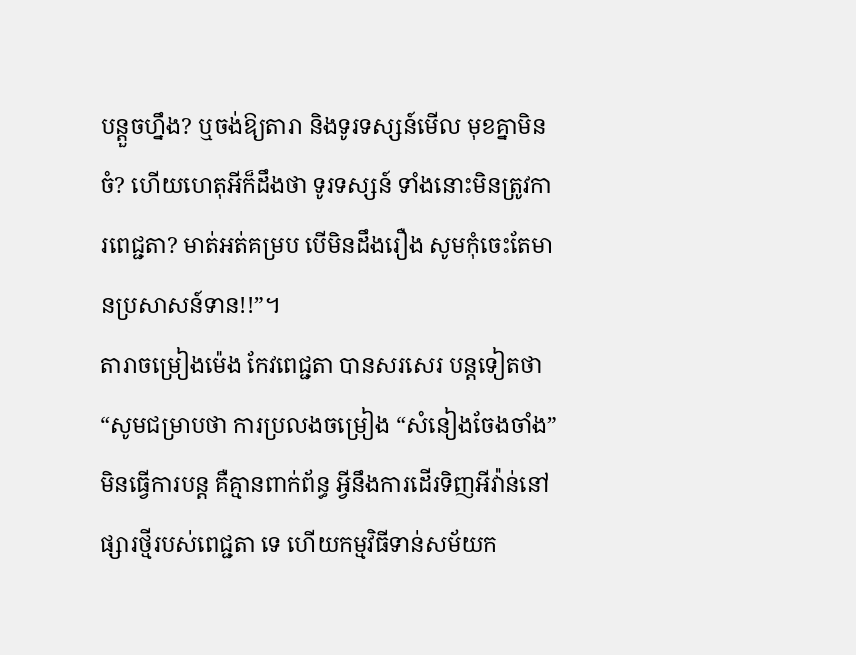បន្តួចហ្នឹង? ឬចង់ឱ្យតារា និងទូរទស្សន៍មើល មុខគ្នាមិនចំ? ហើយហេតុអីក៏ដឹងថា ទូរទស្សន៍ ទាំងនោះមិនត្រូវការពេជ្ជតា? មាត់អត់គម្រប បើមិនដឹងរឿង សូមកុំចេះតែមានប្រសាសន៍ទាន!!”។
តារាចម្រៀងម៉េង កែវពេជ្ជតា បានសរសេរ បន្តទៀតថា “សូមជម្រាបថា ការប្រលងចម្រៀង “សំនៀងចែងចាំង” មិនធ្វើការបន្ត គឺគ្មានពាក់ព័ន្ធ អ្វីនឹងការដើរទិញអីវ៉ាន់នៅផ្សារថ្មីរបស់ពេជ្ជតា ទេ ហើយកម្មវិធីទាន់សម័យក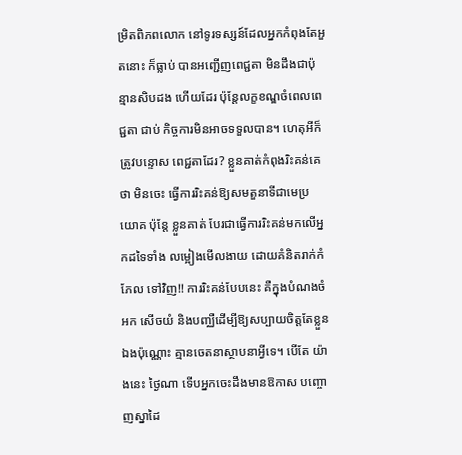ម្រិតពិភពលោក នៅទូរទស្សន៍ដែលអ្នកកំពុងតែអួតនោះ ក៏ធ្លាប់ បានអញ្ជើញពេជ្ជតា មិនដឹងជាប៉ុន្មានសិបដង ហើយដែរ ប៉ុន្តែលក្ខខណ្ឌចំពេលពេជ្ជតា ជាប់ កិច្ចការមិនអាចទទួលបាន។ ហេតុអីក៏ត្រូវបន្ទោស ពេជ្ជតាដែរ? ខ្លួនគាត់កំពុងរិះគន់គេថា មិនចេះ ធ្វើការរិះគន់ឱ្យសមតួនាទីជាមេប្រយោគ ប៉ុន្តែ ខ្លួនគាត់ បែរជាធ្វើការរិះគន់មកលើអ្នកដទៃទាំង លម្អៀងមើលងាយ ដោយគំនិតរាក់កំភែល ទៅវិញ!! ការរិះគន់បែបនេះ គឺក្នុងបំណងចំអក សើចយំ និងបញ្ឈឺដើម្បីឱ្យសប្បាយចិត្តតែខ្លួន ឯងប៉ុណ្ណោះ គ្មានចេតនាស្ថាបនាអ្វីទេ។ បើតែ យ៉ាងនេះ ថ្ងៃណា ទើបអ្នកចេះដឹងមានឱកាស បញ្ចោញស្នាដៃ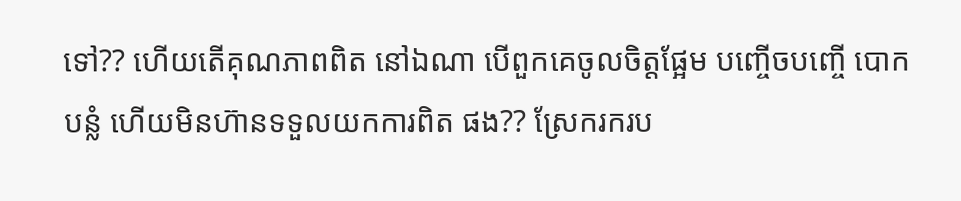ទៅ?? ហើយតើគុណភាពពិត នៅឯណា បើពួកគេចូលចិត្តផ្អែម បញ្ចើចបញ្ចើ បោកបន្លំ ហើយមិនហ៊ានទទួលយកការពិត ផង?? ស្រែករករប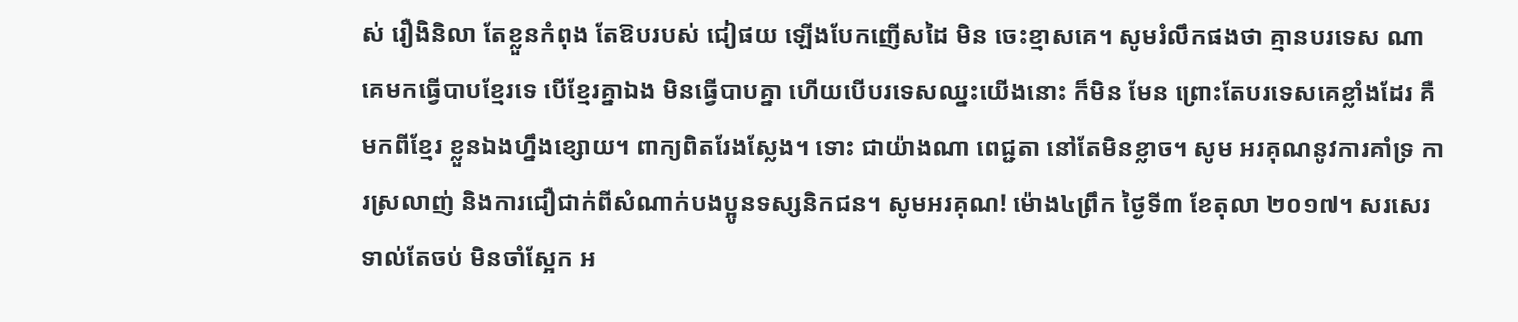ស់ រឿងិនិលា តែខ្លួនកំពុង តែឱបរបស់ ជៀផយ ឡើងបែកញើសដៃ មិន ចេះខ្មាសគេ។ សូមរំលឹកផងថា គ្មានបរទេស ណាគេមកធ្វើបាបខ្មែរទេ បើខ្មែរគ្នាឯង មិនធ្វើបាបគ្នា ហើយបើបរទេសឈ្នះយើងនោះ ក៏មិន មែន ព្រោះតែបរទេសគេខ្លាំងដែរ គឺមកពីខ្មែរ ខ្លួនឯងហ្នឹងខ្សោយ។ ពាក្យពិតរែងស្លែង។ ទោះ ជាយ៉ាងណា ពេជ្ជតា នៅតែមិនខ្លាច។ សូម អរគុណនូវការគាំទ្រ ការស្រលាញ់ និងការជឿជាក់ពីសំណាក់បងប្អូនទស្សនិកជន។ សូមអរគុណ! ម៉ោង៤ព្រឹក ថ្ងៃទី៣ ខែតុលា ២០១៧។ សរសេរ ទាល់តែចប់ មិនចាំស្អែក អ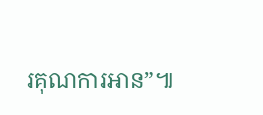រគុណការអាន”៕